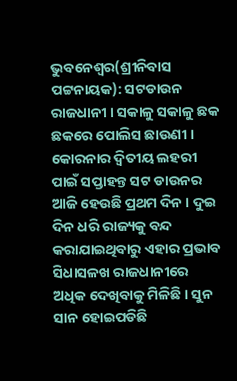ଭୁବନେଶ୍ୱର(ଶ୍ରୀନିବାସ ପଟ୍ଟନାୟକ): ସଟଡାଉନ ରାଜଧାନୀ । ସକାଳୁ ସକାଳୁ ଛକ ଛକରେ ପୋଲିସ ଛାଉଣୀ । କୋରନାର ଦ୍ୱିତୀୟ ଲହରୀ ପାଇଁ ସପ୍ତାହନ୍ତ ସଟ ଡାଉନର ଆଜି ହେଉଛି ପ୍ରଥମ ଦିନ । ଦୁଇ ଦିନ ଧରି ରାଜ୍ୟକୁ ବନ୍ଦ କରାଯାଇଥିବାରୁ ଏହାର ପ୍ରଭାବ ସିଧାସଳଖ ରାଜଧାନୀରେ ଅଧିକ ଦେଖିବାକୁ ମିଳିଛି । ସୁନ ସାନ ହୋଇପଡିଛି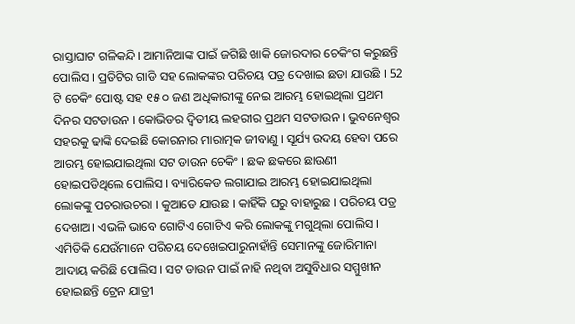ରାସ୍ତାଘାଟ ଗଳିକନ୍ଦି। ଆମାନିଆଙ୍କ ପାଇଁ ଜଗିଛି ଖାକି ଜୋରଦାର ଚେକିଂଗ କରୁଛନ୍ତି ପୋଲିସ । ପ୍ରତିଟିର ଗାଡି ସହ ଲୋକଙ୍କର ପରିଚୟ ପତ୍ର ଦେଖାଇ ଛଡା ଯାଉଛି । 52 ଟି ଚେକିଂ ପୋଷ୍ଟ ସହ ୧୫ ୦ ଜଣ ଅଧିକାରୀଙ୍କୁ ନେଇ ଆରମ୍ଭ ହୋଇଥିଲା ପ୍ରଥମ ଦିନର ସଟଡାଉନ । କୋଭିଡର ଦ୍ୱିତୀୟ ଲହରୀର ପ୍ରଥମ ସଟଡାଉନ । ଭୁବନେଶ୍ୱର ସହରକୁ ଢାଙ୍କି ଦେଇଛି କୋରନାର ମାରାତ୍ମକ ଜୀବାଣୁ । ସୂର୍ଯ୍ୟ ଉଦୟ ହେବା ପରେ ଆରମ୍ଭ ହୋଇଯାଇଥିଲା ସଟ ଡାଉନ ଚେକିଂ । ଛକ ଛକରେ ଛାଉଣୀ ହୋଇପଡିଥିଲେ ପୋଲିସ । ବ୍ୟାରିକେଡ ଲଗାଯାଇ ଆରମ୍ଭ ହୋଇଯାଇଥିଲା ଲୋକଙ୍କୁ ପଚରାଉଚରା । କୁଆଡେ ଯାଉଛ । କାହିଁକି ଘରୁ ବାହାରୁଛ । ପରିଚୟ ପତ୍ର ଦେଖାଅ। ଏଭଳି ଭାବେ ଗୋଟିଏ ଗୋଟିଏ କରି ଲୋକଙ୍କୁ ମଗୁଥିଲା ପୋଲିସ । ଏମିତିକି ଯେଉଁମାନେ ପରିଚୟ ଦେଖେଇପାରୁନାହାଁନ୍ତି ସେମାନଙ୍କୁ ଜୋରିମାନା ଆଦାୟ କରିଛି ପୋଲିସ । ସଟ ଡାଉନ ପାଇଁ ନାହି ନଥିବା ଅସୁବିଧାର ସମ୍ମୁଖୀନ ହୋଇଛନ୍ତି ଟ୍ରେନ ଯାତ୍ରୀ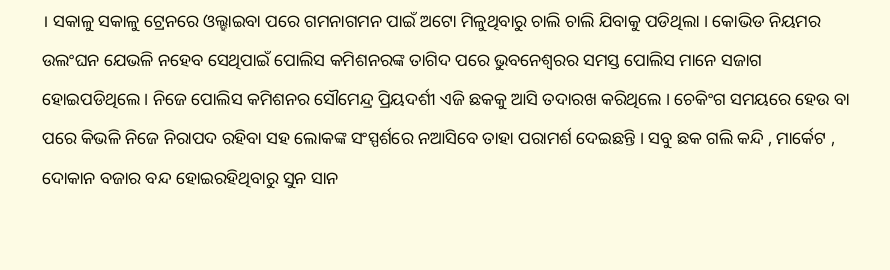। ସକାଳୁ ସକାଳୁ ଟ୍ରେନରେ ଓଲ୍ହାଇବା ପରେ ଗମନାଗମନ ପାଇଁ ଅଟୋ ମିଳୁଥିବାରୁ ଚାଲି ଚାଲି ଯିବାକୁ ପଡିଥିଲା । କୋଭିଡ ନିୟମର ଉଲଂଘନ ଯେଭଳି ନହେବ ସେଥିପାଇଁ ପୋଲିସ କମିଶନରଙ୍କ ତାଗିଦ ପରେ ଭୁବନେଶ୍ୱରର ସମସ୍ତ ପୋଲିସ ମାନେ ସଜାଗ ହୋଇପଡିଥିଲେ । ନିଜେ ପୋଲିସ କମିଶନର ସୌମେନ୍ଦ୍ର ପ୍ରିୟଦର୍ଶୀ ଏଜି ଛକକୁ ଆସି ତଦାରଖ କରିଥିଲେ । ଚେକିଂଗ ସମୟରେ ହେଉ ବା ପରେ କିଭଳି ନିଜେ ନିରାପଦ ରହିବା ସହ ଲୋକଙ୍କ ସଂସ୍ପର୍ଶରେ ନଆସିବେ ତାହା ପରାମର୍ଶ ଦେଇଛନ୍ତି । ସବୁ ଛକ ଗଲି କନ୍ଦି , ମାର୍କେଟ , ଦୋକାନ ବଜାର ବନ୍ଦ ହୋଇରହିଥିବାରୁ ସୁନ ସାନ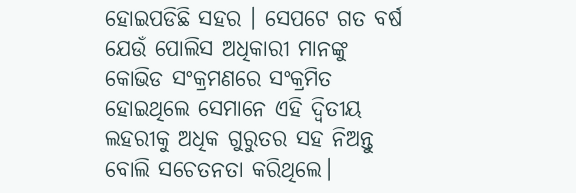ହୋଇପଡିଛି ସହର । ସେପଟେ ଗତ ବର୍ଷ ଯେଉଁ ପୋଲିସ ଅଧିକାରୀ ମାନଙ୍କୁ କୋଭିଡ ସଂକ୍ରମଣରେ ସଂକ୍ରମିତ ହୋଇଥିଲେ ସେମାନେ ଏହି ଦ୍ଵିତୀୟ ଲହରୀକୁ ଅଧିକ ଗୁରୁତର ସହ ନିଅନ୍ତୁ ବୋଲି ସଚେତନତା କରିଥିଲେ।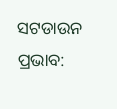ସଟଡାଉନ ପ୍ରଭାବ: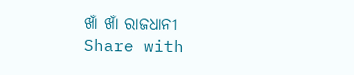ଖାଁ ଖାଁ ରାଜଧାନୀ
Share with